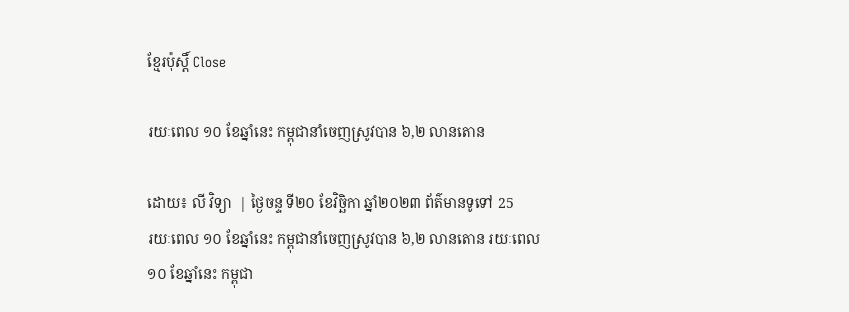ខ្មែរប៉ុស្ដិ៍ Close

រយៈពេល ១០ ខែឆ្នាំនេះ កម្ពុជានាំចេញស្រូវបាន ៦,២ លានតោន

ដោយ៖ លី វិទ្យា  | ថ្ងៃចន្ទ ទី២០ ខែវិច្ឆិកា ឆ្នាំ២០២៣ ព័ត៌មានទូទៅ 25
រយៈពេល ១០ ខែឆ្នាំនេះ កម្ពុជានាំចេញស្រូវបាន ៦,២ លានតោន រយៈពេល ១០ ខែឆ្នាំនេះ កម្ពុជា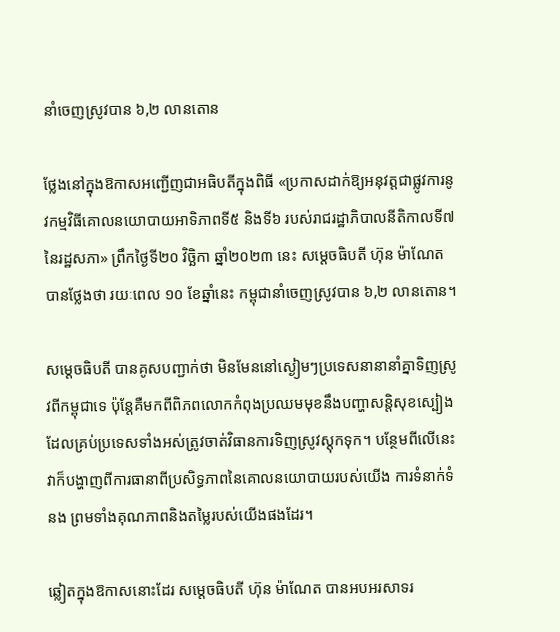នាំចេញស្រូវបាន ៦,២ លានតោន

ថ្លែងនៅក្នុងឱកាសអញ្ជើញជាអធិបតីក្នុងពិធី «ប្រកាសដាក់ឱ្យអនុវត្តជាផ្លូវការនូវកម្មវិធីគោលនយោបាយអាទិភាពទី៥ និងទី៦ របស់រាជរដ្ឋាភិបាលនីតិកាលទី៧ នៃរដ្ឋសភា» ព្រឹកថ្ងៃទី២០ វិច្ឆិកា ឆ្នាំ២០២៣ នេះ សម្ដេចធិបតី ហ៊ុន ម៉ាណែត បានថ្លែងថា រយៈពេល ១០ ខែឆ្នាំនេះ កម្ពុជានាំចេញស្រូវបាន ៦,២ លានតោន។

សម្ដេចធិបតី បានគូសបញ្ជាក់ថា មិនមែននៅស្ងៀមៗប្រទេសនានានាំគ្នាទិញស្រូវពីកម្ពុជាទេ ប៉ុន្តែគឺមកពីពិភពលោកកំពុងប្រឈមមុខនឹងបញ្ហាសន្តិសុខស្បៀង ដែលគ្រប់ប្រទេសទាំងអស់ត្រូវចាត់វិធានការទិញស្រូវស្តុកទុក។ បន្ថែមពីលើនេះ វាក៏បង្ហាញពីការធានាពីប្រសិទ្ធភាពនៃគោលនយោបាយរបស់យើង ការទំនាក់ទំនង ព្រមទាំងគុណភាពនិងតម្លៃរបស់យើងផងដែរ។

ឆ្លៀតក្នុងឱកាសនោះដែរ សម្តេចធិបតី ហ៊ុន ម៉ាណែត បានអបអរសាទរ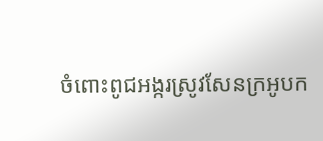ចំពោះពូជអង្ករស្រូវសែនក្រអូបក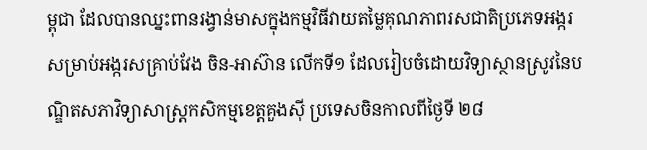ម្ពុជា ដែលបានឈ្នះពានរង្វាន់មាសក្នុងកម្មវិធីវាយតម្លៃគុណភាពរសជាតិប្រភេទអង្ករ សម្រាប់អង្ករសគ្រាប់វែង ចិន-អាស៊ាន លើកទី១ ដែលរៀបចំដោយវិទ្យាស្ថានស្រូវនៃបណ្ឌិតសភាវិទ្យាសាស្រ្តកសិកម្មខេត្តគួងស៊ី ប្រទេសចិនកាលពីថ្ងៃទី ២៨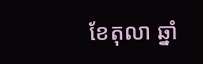ខែតុលា ឆ្នាំ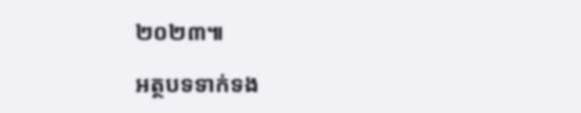២០២៣៕

អត្ថបទទាក់ទង